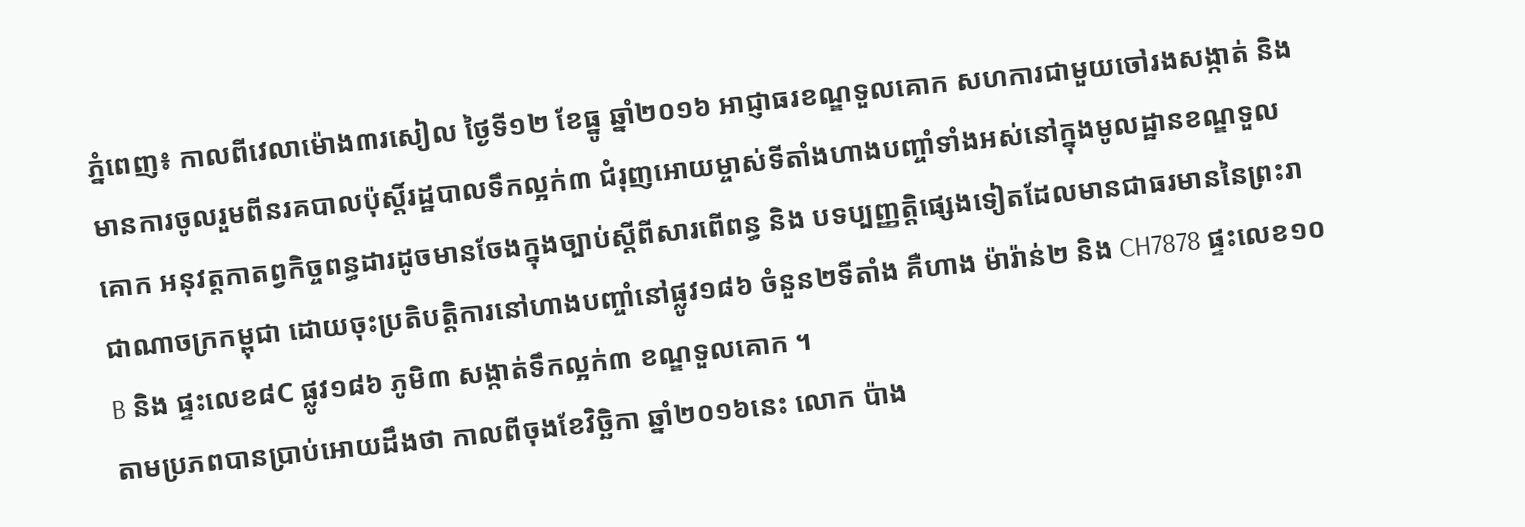ភ្នំពេញ៖ កាលពីវេលាម៉ោង៣រសៀល ថ្ងៃទី១២ ខែធ្នូ ឆ្នាំ២០១៦ អាជ្ញាធរខណ្ឌទួលគោក សហការជាមួយចៅរងសង្កាត់ និង មានការចូលរួមពីនរគបាលប៉ុស្តិ៍រដ្ឋបាលទឹកល្អក់៣ ជំរុញអោយម្ចាស់ទីតាំងហាងបញ្ចាំទាំងអស់នៅក្នុងមូលដ្ឋានខណ្ឌទួលគោក អនុវត្តកាតព្វកិច្ចពន្ធដារដូចមានចែងក្នុងច្បាប់ស្តីពីសារពើពន្ធ និង បទប្បញ្ញត្តិផ្សេងទៀតដែលមានជាធរមាននៃព្រះរាជាណាចក្រកម្ពុជា ដោយចុះប្រតិបត្តិការនៅហាងបញ្ចាំនៅផ្លូវ១៨៦ ចំនួន២ទីតាំង គឺហាង ម៉ារ៉ាន់២ និង CH7878 ផ្ទះលេខ១០B និង ផ្ទះលេខ៨C ផ្លូវ១៨៦ ភូមិ៣ សង្កាត់ទឹកល្អក់៣ ខណ្ឌទួលគោក ។
តាមប្រភពបានប្រាប់អោយដឹងថា កាលពីចុងខែវិច្ឆិកា ឆ្នាំ២០១៦នេះ លោក ប៉ាង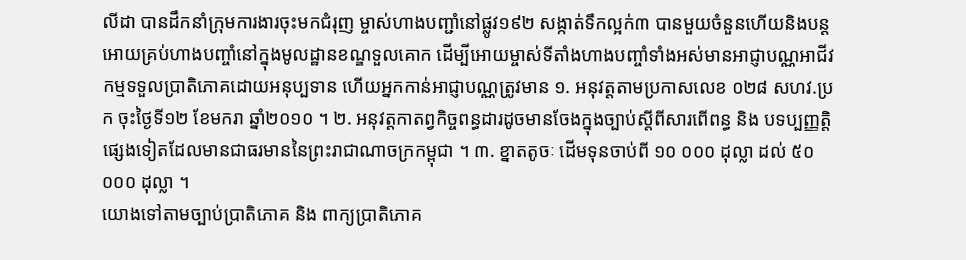លីដា បានដឹកនាំក្រុមការងារចុះមកជំរុញ ម្ចាស់ហាងបញ្ជាំនៅផ្លូវ១៩២ សង្កាត់ទឹកល្អក់៣ បានមួយចំនួនហើយនិងបន្តអោយគ្រប់ហាងបញ្ចាំនៅក្នុងមូលដ្ឋានខណ្ឌទួលគោក ដើម្បីអោយម្ចាស់ទីតាំងហាងបញ្ចាំទាំងអស់មានអាជ្ញាបណ្ណអាជីវកម្មទទួលប្រាតិភោគដោយអនុប្បទាន ហើយអ្នកកាន់អាជ្ញាបណ្ណត្រូវមាន ១. អនុវត្តតាមប្រកាសលេខ ០២៨ សហវ.ប្រក ចុះថ្ងៃទី១២ ខែមករា ឆ្នាំ២០១០ ។ ២. អនុវត្តកាតព្វកិច្ចពន្ធដារដូចមានចែងក្នុងច្បាប់ស្តីពីសារពើពន្ធ និង បទប្បញ្ញត្តិផ្សេងទៀតដែលមានជាធរមាននៃព្រះរាជាណាចក្រកម្ពុជា ។ ៣. ខ្នាតតូចៈ ដើមទុនចាប់ពី ១០ ០០០ ដុល្លា ដល់ ៥០ ០០០ ដុល្លា ។
យោងទៅតាមច្បាប់ប្រាតិភោគ និង ពាក្យប្រាតិភោគ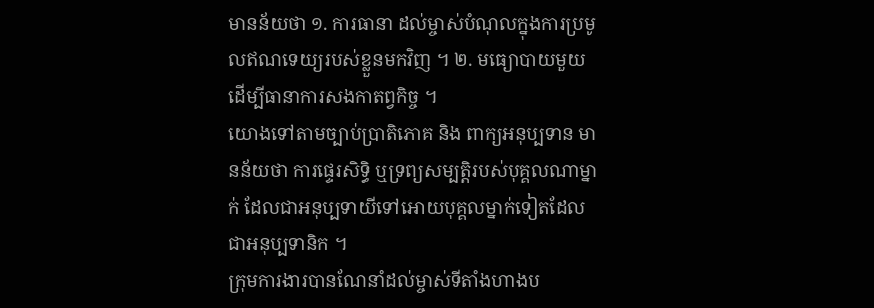មានន័យថា ១. ការធានា ដល់ម្ចាស់បំណុលក្នុងការប្រមូលឥណទេយ្យរបស់ខ្លួនមកវិញ ។ ២. មធ្យោបាយមួយដើម្បីធានាការសងកាតព្វកិច្ច ។
យោងទៅតាមច្បាប់ប្រាតិភោគ និង ពាក្យអនុប្បទាន មានន័យថា ការផ្ទេរសិទ្ធិ ឬទ្រព្យសម្បត្តិរបស់បុគ្គលណាម្នាក់ ដែលជាអនុប្បទាយីទៅអោយបុគ្គលម្នាក់ទៀតដែលជាអនុប្បទានិក ។
ក្រុមការងារបានណែនាំដល់ម្ចាស់ទីតាំងហាងប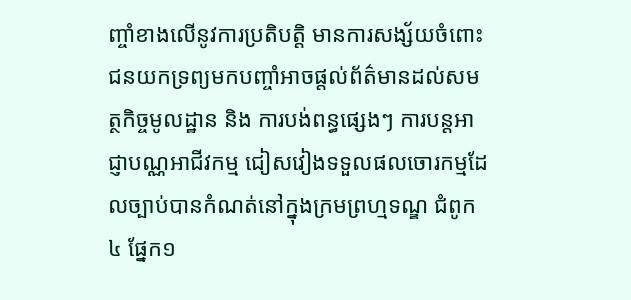ញ្ចាំខាងលើនូវការប្រតិបត្តិ មានការសង្ស័យចំពោះជនយកទ្រព្យមកបញ្ចាំអាចផ្តល់ព័ត៌មានដល់សមត្ថកិច្ចមូលដ្ឋាន និង ការបង់ពន្ធផ្សេងៗ ការបន្តអាជ្ញាបណ្ណអាជីវកម្ម ជៀសវៀងទទួលផលចោរកម្មដែលច្បាប់បានកំណត់នៅក្នុងក្រមព្រហ្មទណ្ឌ ជំពូក៤ ផ្នែក១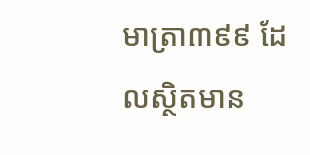មាត្រា៣៩៩ ដែលស្ថិតមាន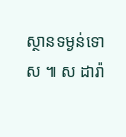ស្ថានទម្ងន់ទោស ៕ ស ដារ៉ា